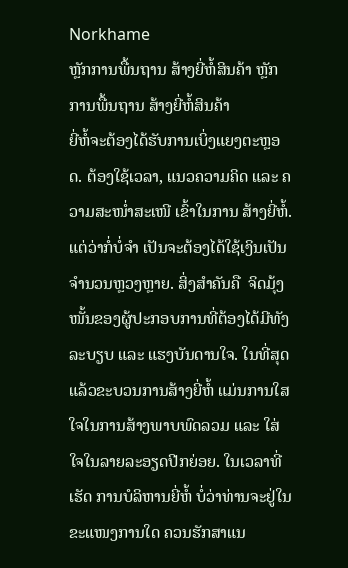Norkhame
ຫຼັກການພື້ນຖານ ສ້າງຍີ່ຫໍ້ສິນຄ້າ ຫຼັກການພື້ນຖານ ສ້າງຍີ່ຫໍ້ສິນຄ້າ
ຍີ່ຫໍ້ຈະຕ້ອງໄດ້ຮັບການເບິ່ງແຍງຕະຫຼອດ. ຕ້ອງໃຊ້ເວລາ, ແນວຄວາມຄິດ ແລະ ຄວາມສະໜໍ່າສະເໜີ ເຂົ້າໃນການ ສ້າງຍີ່ຫໍ້. ແຕ່ວ່າກໍ່ບໍ່ຈຳ ເປັນຈະຕ້ອງໄດ້ໃຊ້ເງິນເປັນຈຳນວນຫຼວງຫຼາຍ. ສິ່ງສຳຄັນຄື  ຈິດມຸ້ງໜັ້ນຂອງຜູ້ປະກອບການທີ່ຕ້ອງໄດ້ມີທັງລະບຽບ ແລະ ແຮງບັນດານໃຈ. ໃນທີ່ສຸດແລ້ວຂະບວນການສ້າງຍີ່ຫໍ້ ແມ່ນການໃສໃຈໃນການສ້າງພາບພົດລວມ ແລະ ໃສ່ໃຈໃນລາຍລະອຽດປີກຍ່ອຍ. ໃນເວລາທີ່ເຮັດ ການບໍລິຫານຍີ່ຫໍ້ ບໍ່ວ່າທ່ານຈະຢູ່ໃນຂະແໜງການໃດ ຄວນຮັກສາແນ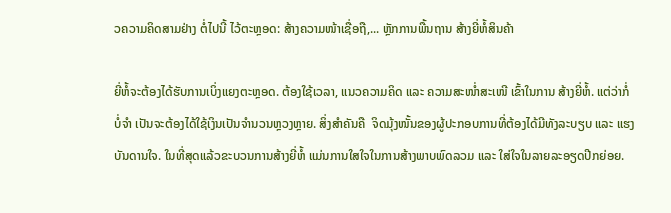ວຄວາມຄິດສາມຢ່າງ ຕໍ່ໄປນີ້ ໄວ້ຕະຫຼອດ: ສ້າງຄວາມໜ້າເຊື່ອຖື,... ຫຼັກການພື້ນຖານ ສ້າງຍີ່ຫໍ້ສິນຄ້າ

ຍີ່ຫໍ້ຈະຕ້ອງໄດ້ຮັບການເບິ່ງແຍງຕະຫຼອດ. ຕ້ອງໃຊ້ເວລາ, ແນວຄວາມຄິດ ແລະ ຄວາມສະໜໍ່າສະເໜີ ເຂົ້າໃນການ ສ້າງຍີ່ຫໍ້. ແຕ່ວ່າກໍ່ບໍ່ຈຳ ເປັນຈະຕ້ອງໄດ້ໃຊ້ເງິນເປັນຈຳນວນຫຼວງຫຼາຍ. ສິ່ງສຳຄັນຄື  ຈິດມຸ້ງໜັ້ນຂອງຜູ້ປະກອບການທີ່ຕ້ອງໄດ້ມີທັງລະບຽບ ແລະ ແຮງບັນດານໃຈ. ໃນທີ່ສຸດແລ້ວຂະບວນການສ້າງຍີ່ຫໍ້ ແມ່ນການໃສໃຈໃນການສ້າງພາບພົດລວມ ແລະ ໃສ່ໃຈໃນລາຍລະອຽດປີກຍ່ອຍ.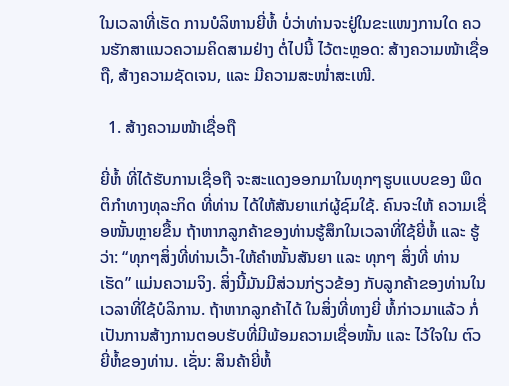ໃນເວລາທີ່ເຮັດ ການບໍລິຫານຍີ່ຫໍ້ ບໍ່ວ່າທ່ານຈະຢູ່ໃນຂະແໜງການໃດ ຄວນຮັກສາແນວຄວາມຄິດສາມຢ່າງ ຕໍ່ໄປນີ້ ໄວ້ຕະຫຼອດ: ສ້າງຄວາມໜ້າເຊື່ອຖື, ສ້າງຄວາມຊັດເຈນ, ແລະ ມີຄວາມສະໜໍ່າສະເໜີ.

  1. ສ້າງຄວາມໜ້າເຊື່ອຖື

ຍີ່ຫໍ້ ທີ່ໄດ້ຮັບການເຊື່ອຖື ຈະສະແດງອອກມາໃນທຸກໆຮູບແບບຂອງ ພຶດຕິກຳທາງທຸລະກິດ ທີ່ທ່ານ ໄດ້ໃຫ້ສັນຍາແກ່ຜູ້ຊົມໃຊ້. ຄົນຈະໃຫ້ ຄວາມເຊື່ອໜັ້ນຫຼາຍຂື້ນ ຖ້າຫາກລູກຄ້າຂອງທ່ານຮູ້ສຶກໃນເວລາທີ່ໃຊ້ຍີ່ຫໍ້ ແລະ ຮູ້ວ່າ: “ທຸກໆສິ່ງທີ່ທ່ານເວົ້າ-ໃຫ້ຄຳໜັ້ນສັນຍາ ແລະ ທຸກໆ ສິ່ງທີ່ ທ່ານເຮັດ” ແມ່ນຄວາມຈິງ. ສິ່ງນີ້ມັນມີສ່ວນກ່ຽວຂ້ອງ ກັບລູກຄ້າຂອງທ່ານໃນເວລາທີ່ໃຊ້ບໍລິການ. ຖ້າຫາກລູກຄ້າໄດ້ ໃນສິ່ງທີ່ທາງຍີ່ ຫໍ້ກ່າວມາແລ້ວ ກໍ່ເປັນການສ້າງການຕອບຮັບທີ່ມີພ້ອມຄວາມເຊື່ອໜັ້ນ ແລະ ໄວ້ໃຈໃນ ຕົວຍີ່ຫໍ້ຂອງທ່ານ. ເຊັ່ນ: ສິນຄ້າຍີ່ຫໍ້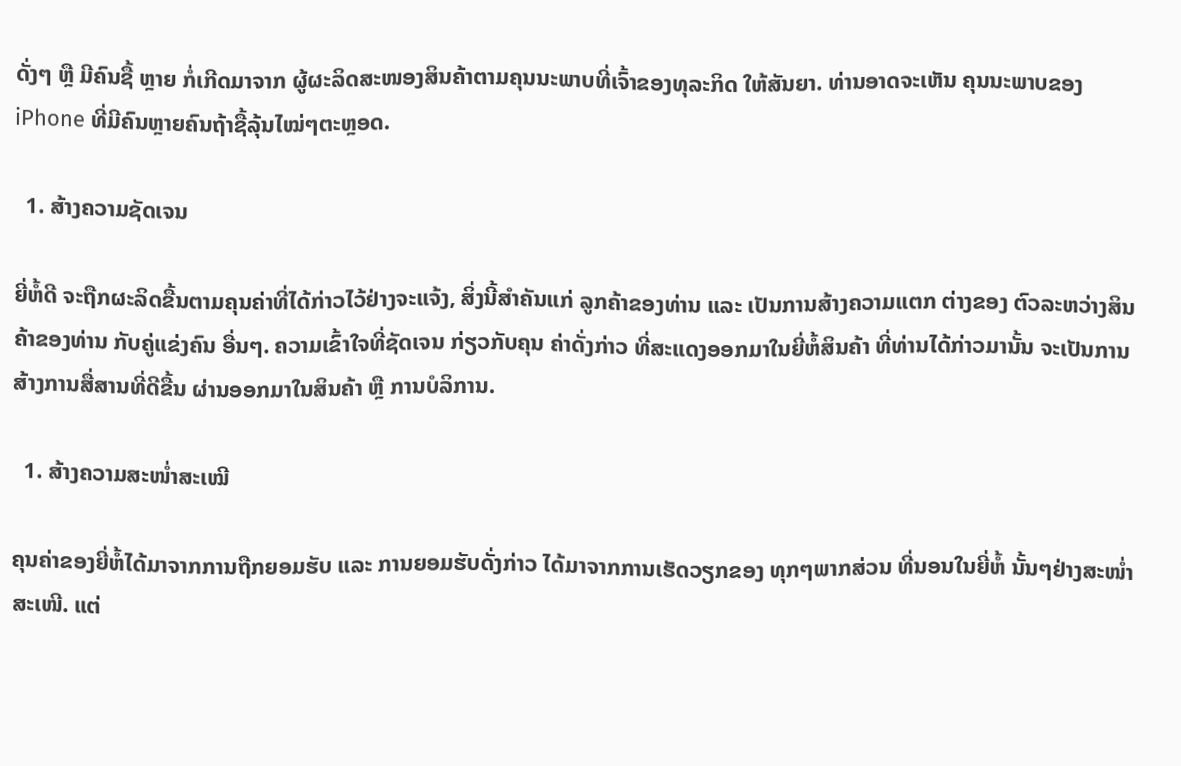ດັ່ງໆ ຫຼື ມີຄົນຊື້ ຫຼາຍ ກໍ່ເກີດມາຈາກ ຜູ້ຜະລິດສະໜອງສິນຄ້າຕາມຄຸນນະພາບທີ່ເຈົ້າຂອງທຸລະກິດ ໃຫ້ສັນຍາ. ທ່ານອາດຈະເຫັນ ຄຸນນະພາບຂອງ iPhone ທີ່ມີຄົນຫຼາຍຄົນຖ້າຊື້ລຸ້ນໄໝ່ໆຕະຫຼອດ.

  1. ສ້າງຄວາມຊັດເຈນ

ຍີ່ຫໍ້ດີ ຈະຖືກຜະລິດຂື້ນຕາມຄຸນຄ່າທີ່ໄດ້ກ່າວໄວ້ຢ່າງຈະແຈ້ງ, ສິ່ງນີ້ສຳຄັນແກ່ ລູກຄ້າຂອງທ່ານ ແລະ ເປັນການສ້າງຄວາມແຕກ ຕ່າງຂອງ ຕົວລະຫວ່າງສິນຄ້າຂອງທ່ານ ກັບຄູ່ແຂ່ງຄົນ ອື່ນໆ. ຄວາມເຂົ້າໃຈທີ່ຊັດເຈນ ກ່ຽວກັບຄຸນ ຄ່າດັ່ງກ່າວ ທີ່ສະແດງອອກມາໃນຍີ່ຫໍ້ສິນຄ້າ ທີ່ທ່ານໄດ້ກ່າວມານັ້ນ ຈະເປັນການສ້າງການສື່ສານທີ່ດີຂື້ນ ຜ່ານອອກມາໃນສິນຄ້າ ຫຼື ການບໍລິການ.

  1. ສ້າງຄວາມສະໜໍ່າສະເໝີ

ຄຸນຄ່າຂອງຍີ່ຫໍ້ໄດ້ມາຈາກການຖືກຍອມຮັບ ແລະ ການຍອມຮັບດັ່ງກ່າວ ໄດ້ມາຈາກການເຮັດວຽກຂອງ ທຸກໆພາກສ່ວນ ທີ່ນອນໃນຍີ່ຫໍ້ ນັ້ນໆຢ່າງສະໜໍ່າສະເໜີ. ແຕ່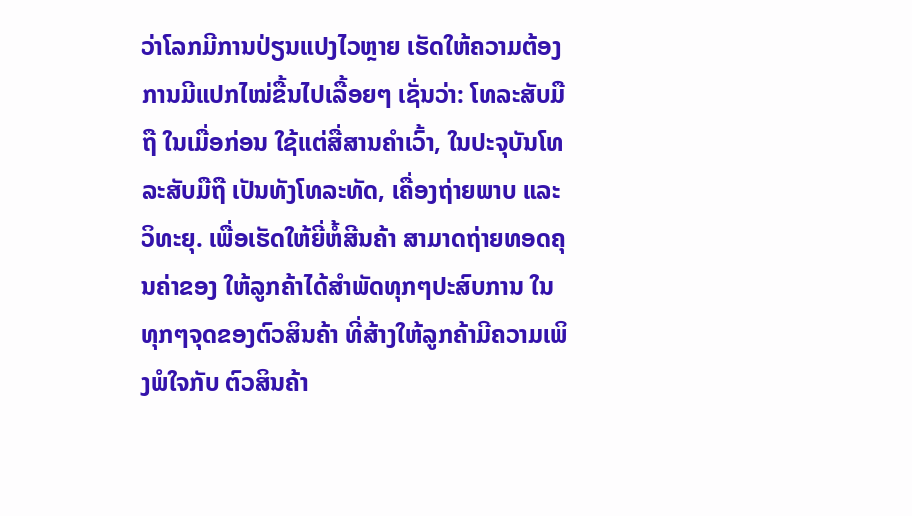ວ່າໂລກມີການປ່ຽນແປງໄວຫຼາຍ ເຮັດໃຫ້ຄວາມຕ້ອງການມີແປກໄໝ່ຂື້ນໄປເລື້ອຍໆ ເຊັ່ນວ່າ: ໂທລະສັບມືຖື ໃນເມື່ອກ່ອນ ໃຊ້ແຕ່ສື່ສານຄຳເວົ້າ, ໃນປະຈຸບັນໂທລະສັບມືຖື ເປັນທັງໂທລະທັດ, ເຄື່ອງຖ່າຍພາບ ແລະ ວິທະຍຸ. ເພື່ອເຮັດໃຫ້ຍີ່ຫໍ້ສີນຄ້າ ສາມາດຖ່າຍທອດຄຸນຄ່າຂອງ ໃຫ້ລູກຄ້າໄດ້ສຳພັດທຸກໆປະສົບການ ໃນທຸກໆຈຸດຂອງຕົວສິນຄ້າ ທີ່ສ້າງໃຫ້ລູກຄ້າມີຄວາມເພິງພໍໃຈກັບ ຕົວສິນຄ້າ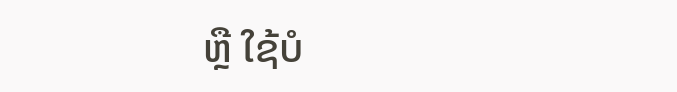ຫຼື ໃຊ້ບໍ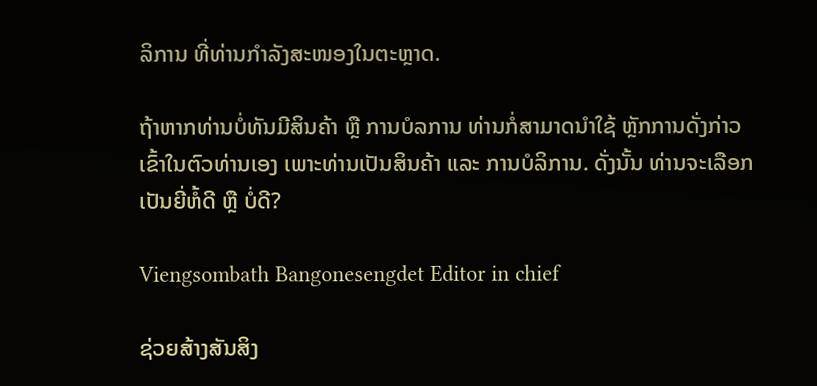ລິການ ທີ່ທ່ານກຳລັງສະໜອງໃນຕະຫຼາດ.

ຖ້າຫາກທ່ານບໍ່ທັນມີສິນຄ້າ ຫຼື ການບໍລການ ທ່ານກໍ່ສາມາດນຳໃຊ້ ຫຼັກການດັ່ງກ່າວເຂົ້າໃນຕົວທ່ານເອງ ເພາະທ່ານເປັນສິນຄ້າ ແລະ ການບໍລິການ. ດັ່ງນັ້ນ ທ່ານຈະເລືອກເປັນຍີ່ຫໍ້ດີ ຫຼື ບໍ່ດີ?

Viengsombath Bangonesengdet Editor in chief

ຊ່ວຍສ້າງສັນສິງ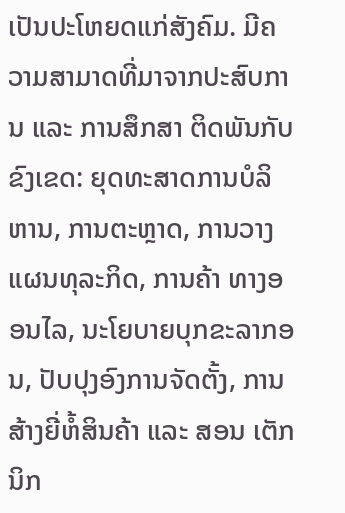ເປັນປະໂຫຍດແກ່ສັງຄົມ. ມີຄວາມສາມາດທີ່ມາຈາກປະສົບການ ແລະ ການສຶກສາ ຕິດພັນກັບຂົງເຂດ: ຍຸດທະສາດການບໍລິຫານ, ການຕະຫຼາດ, ການວາງແຜນທຸລະກິດ, ການຄ້າ ທາງອອນໄລ, ນະໂຍບາຍບຸກຂະລາກອນ, ປັບປຸງອົງການຈັດຕັ້ງ, ການສ້າງຍີ່ຫໍ້ສິນຄ້າ ແລະ ສອນ ເຕັກນິກ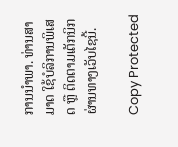ການນຳພາ. ທ່ານສາມາດ ໃຊ້ບໍລິການພິເສດ ຫຼື ຕິດຕາມເຕັກນິກຜ່ານທາງເວັບໄຊນີ້.

Copy Protected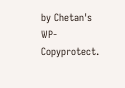by Chetan's WP-Copyprotect.